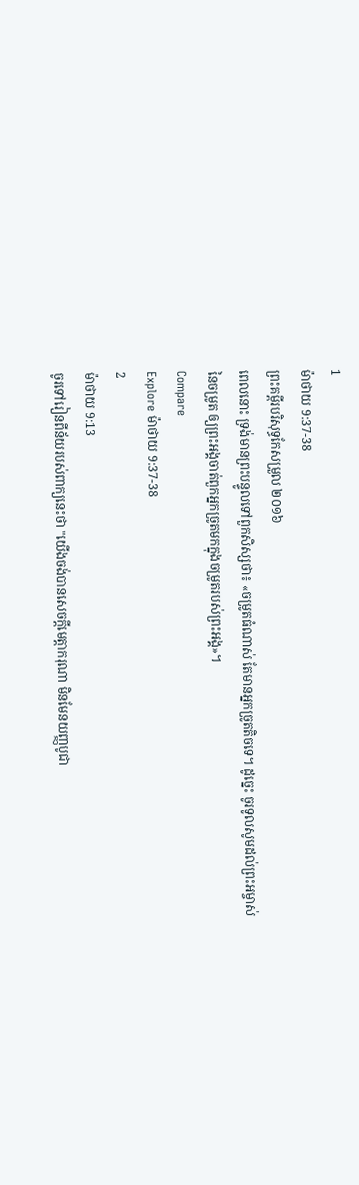1
ម៉ាថាយ 9:37-38
ព្រះគម្ពីរបរិសុទ្ធកែសម្រួល ២០១៦
ពេលនោះ ទ្រង់មានព្រះបន្ទូលទៅពួកសិស្សថា៖ «ចម្រូតធំណាស់ តែមានអ្នកច្រូតតិចទេ។ ដូច្នេះ ចូរទូលសូមដល់ព្រះអម្ចាស់នៃចម្រូត ឲ្យព្រះអង្គចាត់ពួកអ្នកច្រូតមកក្នុងចម្រូតរបស់ព្រះអង្គ»។
Compare
Explore ម៉ាថាយ 9:37-38
2
ម៉ាថាយ 9:13
ចូរទៅរៀនពីន័យរបស់ពាក្យនេះថា "យើងចង់បានសេចក្ដីមេត្តាករុណា មិនមែនយញ្ញបូជា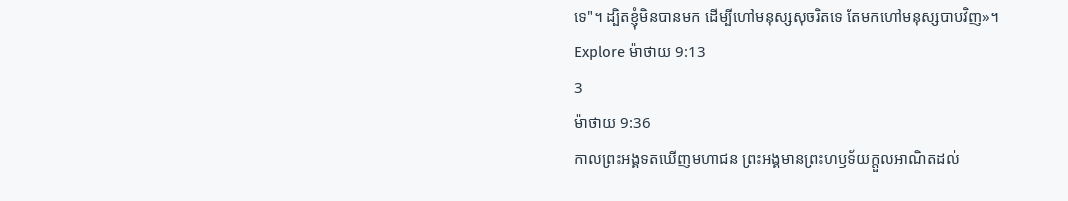ទេ"។ ដ្បិតខ្ញុំមិនបានមក ដើម្បីហៅមនុស្សសុចរិតទេ តែមកហៅមនុស្សបាបវិញ»។
Explore ម៉ាថាយ 9:13
3
ម៉ាថាយ 9:36
កាលព្រះអង្គទតឃើញមហាជន ព្រះអង្គមានព្រះហឫទ័យក្តួលអាណិតដល់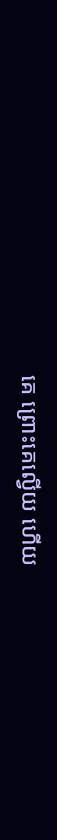គេ ព្រោះគេល្វើយ ហើយ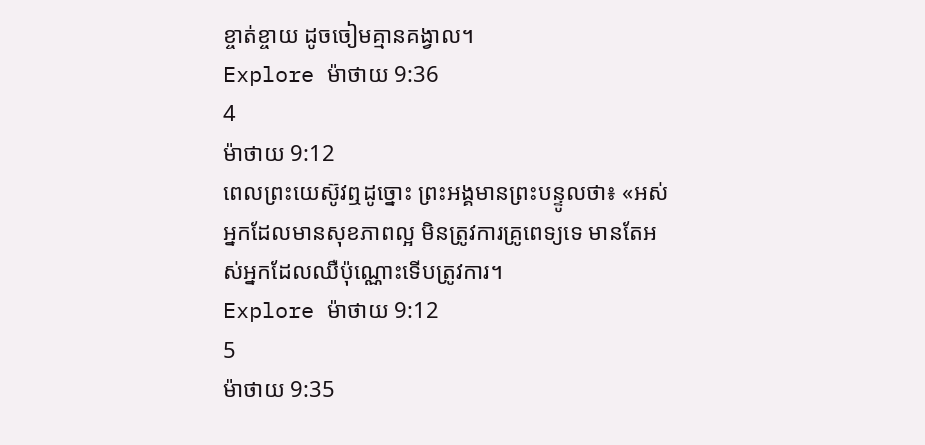ខ្ចាត់ខ្ចាយ ដូចចៀមគ្មានគង្វាល។
Explore ម៉ាថាយ 9:36
4
ម៉ាថាយ 9:12
ពេលព្រះយេស៊ូវឮដូច្នោះ ព្រះអង្គមានព្រះបន្ទូលថា៖ «អស់អ្នកដែលមានសុខភាពល្អ មិនត្រូវការគ្រូពេទ្យទេ មានតែអស់អ្នកដែលឈឺប៉ុណ្ណោះទើបត្រូវការ។
Explore ម៉ាថាយ 9:12
5
ម៉ាថាយ 9:35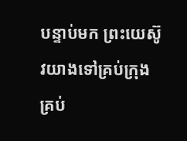បន្ទាប់មក ព្រះយេស៊ូវយាងទៅគ្រប់ក្រុង គ្រប់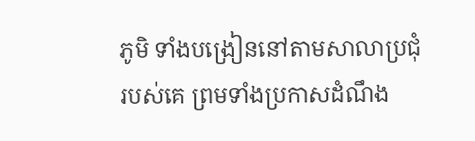ភូមិ ទាំងបង្រៀននៅតាមសាលាប្រជុំរបស់គេ ព្រមទាំងប្រកាសដំណឹង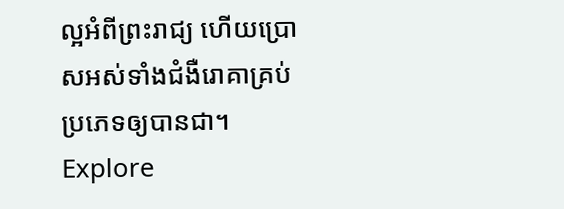ល្អអំពីព្រះរាជ្យ ហើយប្រោសអស់ទាំងជំងឺរោគាគ្រប់ប្រភេទឲ្យបានជា។
Explore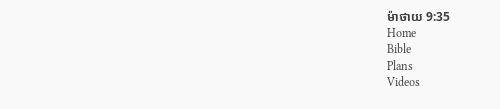ម៉ាថាយ 9:35
Home
Bible
Plans
Videos